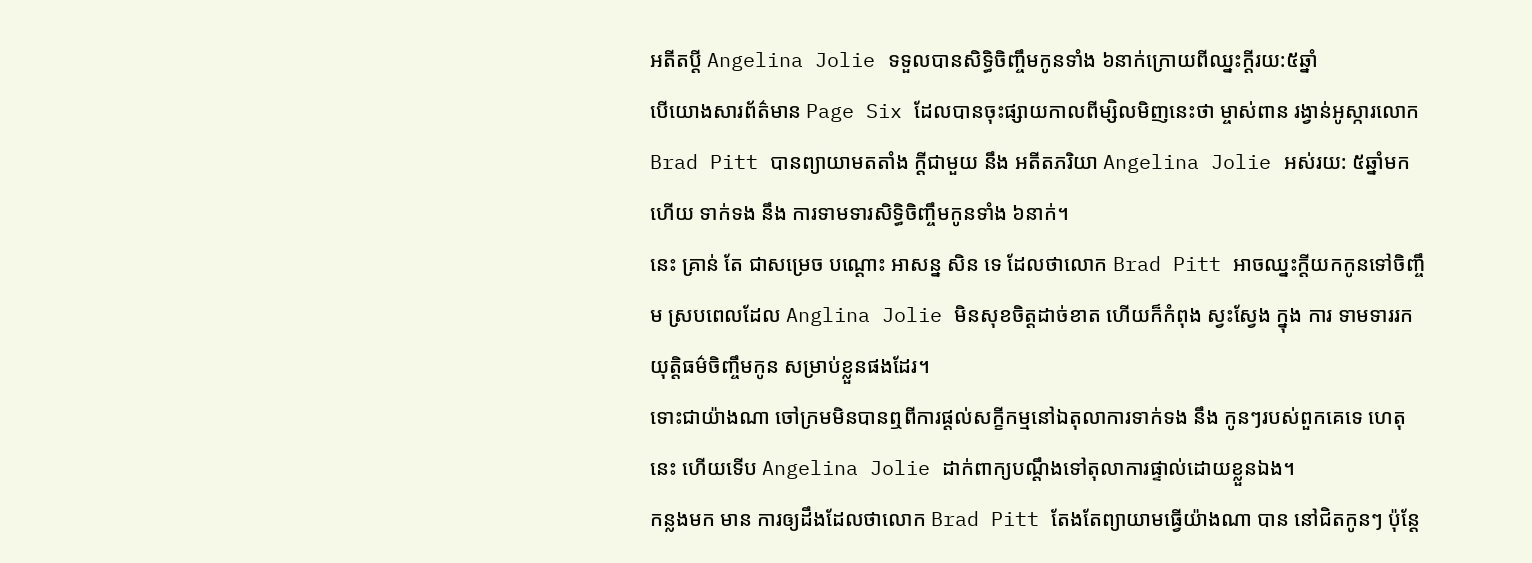អតីតប្តី Angelina Jolie ទទួលបានសិទ្ធិចិញ្ចឹមកូនទាំង ៦នាក់ក្រោយពីឈ្នះក្តីរយ:៥ឆ្នាំ
បើយោងសារព័ត៌មាន Page Six ដែលបានចុះផ្សាយកាលពីម្សិលមិញនេះថា ម្ចាស់ពាន រង្វាន់អូស្ការលោក Brad Pitt បានព្យាយាមតតាំង ក្ដីជាមួយ នឹង អតីតភរិយា Angelina Jolie អស់រយ: ៥ឆ្នាំមកហើយ ទាក់ទង នឹង ការទាមទារសិទ្ធិចិញ្ចឹមកូនទាំង ៦នាក់។
នេះ គ្រាន់ តែ ជាសម្រេច បណ្ដោះ អាសន្ន សិន ទេ ដែលថាលោក Brad Pitt អាចឈ្នះក្តីយកកូនទៅចិញ្ចឹម ស្របពេលដែល Anglina Jolie មិនសុខចិត្តដាច់ខាត ហើយក៏កំពុង ស្វះស្វែង ក្នុង ការ ទាមទាររក យុត្តិធម៌ចិញ្ចឹមកូន សម្រាប់ខ្លួនផងដែរ។
ទោះជាយ៉ាងណា ចៅក្រមមិនបានឮពីការផ្ដល់សក្ខីកម្មនៅឯតុលាការទាក់ទង នឹង កូនៗរបស់ពួកគេទេ ហេតុនេះ ហើយទើប Angelina Jolie ដាក់ពាក្យបណ្ដឹងទៅតុលាការផ្ទាល់ដោយខ្លួនឯង។
កន្លងមក មាន ការឲ្យដឹងដែលថាលោក Brad Pitt តែងតែព្យាយាមធ្វើយ៉ាងណា បាន នៅជិតកូនៗ ប៉ុន្តែ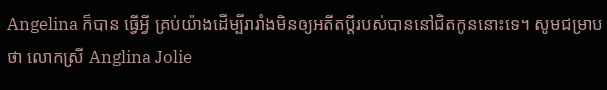Angelina ក៏បាន ធ្វើអ្វី គ្រប់យ៉ាងដើម្បីរារាំងមិនឲ្យអតីតប្តីរបស់បាននៅជិតកូននោះទេ។ សូមជម្រាបថា លោកស្រី Anglina Jolie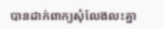បានដាក់ពាក្យសុំលែងលះគ្នា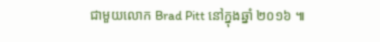ជាមួយលោក Brad Pitt នៅក្នុងឆ្នាំ ២០១៦ ៕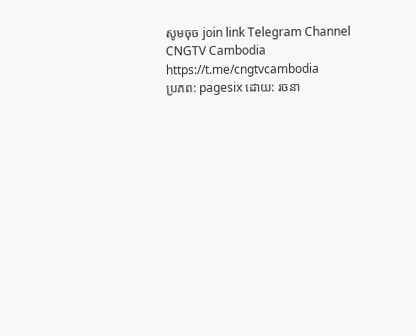សូមចុច join link Telegram Channel CNGTV Cambodia https://t.me/cngtvcambodia
ប្រភព: pagesix ដោយ: រចនា